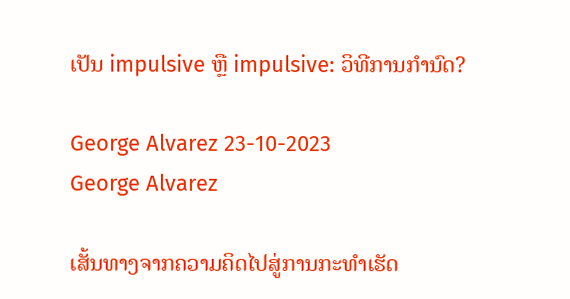ເປັນ impulsive ຫຼື impulsive: ວິທີການກໍານົດ?

George Alvarez 23-10-2023
George Alvarez

ເສັ້ນທາງຈາກຄວາມຄິດໄປສູ່ການກະທຳເຮັດ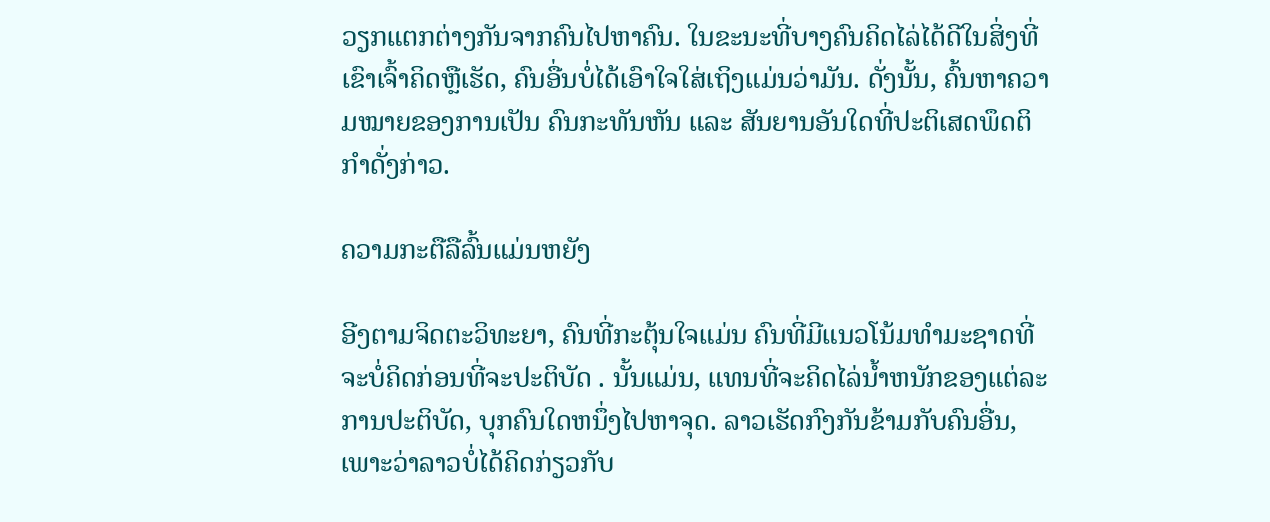ວຽກແຕກຕ່າງກັນຈາກຄົນໄປຫາຄົນ. ໃນຂະນະທີ່ບາງຄົນຄິດໄລ່ໄດ້ດີໃນສິ່ງທີ່ເຂົາເຈົ້າຄິດຫຼືເຮັດ, ຄົນອື່ນບໍ່ໄດ້ເອົາໃຈໃສ່ເຖິງແມ່ນວ່າມັນ. ດັ່ງນັ້ນ, ຄົ້ນຫາຄວາມໝາຍຂອງການເປັນ ຄົນກະທັນຫັນ ແລະ ສັນຍານອັນໃດທີ່ປະຕິເສດພຶດຕິກຳດັ່ງກ່າວ.

ຄວາມກະຕືລືລົ້ນແມ່ນຫຍັງ

ອີງຕາມຈິດຕະວິທະຍາ, ຄົນທີ່ກະຕຸ້ນໃຈແມ່ນ ຄົນທີ່ມີແນວໂນ້ມທໍາມະຊາດທີ່ຈະບໍ່ຄິດກ່ອນທີ່ຈະປະຕິບັດ . ນັ້ນແມ່ນ, ແທນທີ່ຈະຄິດໄລ່ນ້ຳຫນັກຂອງແຕ່ລະການປະຕິບັດ, ບຸກຄົນໃດຫນຶ່ງໄປຫາຈຸດ. ລາວເຮັດກົງກັນຂ້າມກັບຄົນອື່ນ, ເພາະວ່າລາວບໍ່ໄດ້ຄິດກ່ຽວກັບ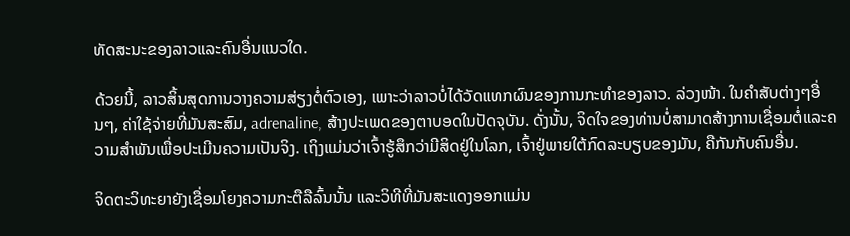ທັດສະນະຂອງລາວແລະຄົນອື່ນແນວໃດ.

ດ້ວຍນີ້, ລາວສິ້ນສຸດການວາງຄວາມສ່ຽງຕໍ່ຕົວເອງ, ເພາະວ່າລາວບໍ່ໄດ້ວັດແທກຜົນຂອງການກະທໍາຂອງລາວ. ລ່ວງໜ້າ. ໃນຄໍາສັບຕ່າງໆອື່ນໆ, ຄ່າໃຊ້ຈ່າຍທີ່ມັນສະສົມ, adrenaline, ສ້າງປະເພດຂອງຕາບອດໃນປັດຈຸບັນ. ດັ່ງນັ້ນ, ຈິດໃຈຂອງທ່ານບໍ່ສາມາດສ້າງການເຊື່ອມຕໍ່ແລະຄວາມສໍາພັນເພື່ອປະເມີນຄວາມເປັນຈິງ. ເຖິງແມ່ນວ່າເຈົ້າຮູ້ສຶກວ່າມີສິດຢູ່ໃນໂລກ, ເຈົ້າຢູ່ພາຍໃຕ້ກົດລະບຽບຂອງມັນ, ຄືກັນກັບຄົນອື່ນ.

ຈິດຕະວິທະຍາຍັງເຊື່ອມໂຍງຄວາມກະຕືລືລົ້ນນັ້ນ ແລະວິທີທີ່ມັນສະແດງອອກແມ່ນ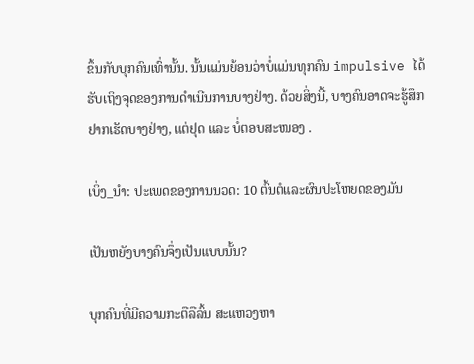ຂຶ້ນກັບບຸກຄົນເທົ່ານັ້ນ. ນັ້ນແມ່ນຍ້ອນວ່າບໍ່ແມ່ນທຸກຄົນ impulsive ໄດ້ຮັບເຖິງຈຸດຂອງການດໍາເນີນການບາງຢ່າງ. ດ້ວຍສິ່ງນີ້, ບາງຄົນອາດຈະຮູ້ສຶກຢາກເຮັດບາງຢ່າງ, ແຕ່ຢຸດ ແລະ ບໍ່ຕອບສະໜອງ .

ເບິ່ງ_ນຳ: ປະເພດຂອງການນວດ: 10 ຕົ້ນຕໍແລະຜົນປະໂຫຍດຂອງມັນ

ເປັນຫຍັງບາງຄົນຈຶ່ງເປັນແບບນັ້ນ?

ບຸກຄົນທີ່ມີຄວາມກະຕືລືລົ້ນ ສະແຫວງຫາ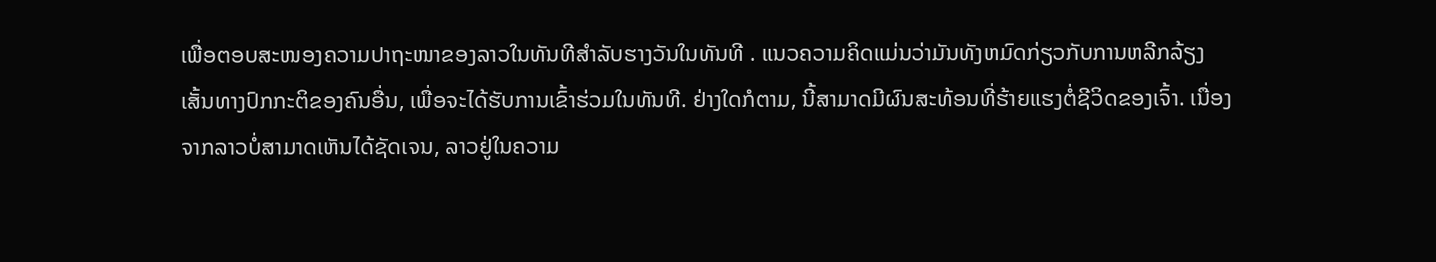ເພື່ອຕອບສະໜອງຄວາມປາຖະໜາຂອງລາວໃນທັນທີສຳລັບຮາງວັນໃນທັນທີ . ແນວຄວາມຄິດແມ່ນວ່າມັນທັງຫມົດກ່ຽວກັບການຫລີກລ້ຽງເສັ້ນທາງປົກກະຕິຂອງຄົນອື່ນ, ເພື່ອຈະໄດ້ຮັບການເຂົ້າຮ່ວມໃນທັນທີ. ຢ່າງໃດກໍຕາມ, ນີ້ສາມາດມີຜົນສະທ້ອນທີ່ຮ້າຍແຮງຕໍ່ຊີວິດຂອງເຈົ້າ. ເນື່ອງຈາກລາວບໍ່ສາມາດເຫັນໄດ້ຊັດເຈນ, ລາວຢູ່ໃນຄວາມ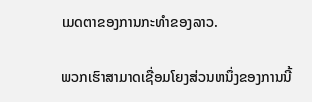ເມດຕາຂອງການກະທໍາຂອງລາວ.

ພວກເຮົາສາມາດເຊື່ອມໂຍງສ່ວນຫນຶ່ງຂອງການນີ້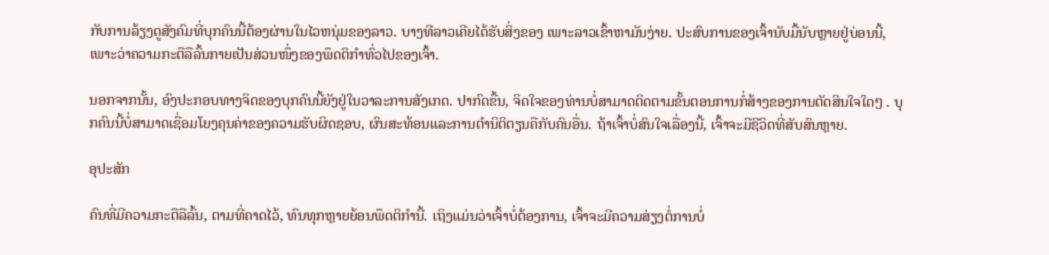ກັບການລ້ຽງດູສັງຄົມທີ່ບຸກຄົນນີ້ຕ້ອງຜ່ານໃນໄວຫນຸ່ມຂອງລາວ. ບາງທີລາວເຄີຍໄດ້ຮັບສິ່ງຂອງ ເພາະລາວເຂົ້າຫາມັນງ່າຍ. ປະສົບການຂອງເຈົ້ານັບມື້ນັບຫຼາຍຢູ່ບ່ອນນີ້, ເພາະວ່າຄວາມກະຕືລືລົ້ນກາຍເປັນສ່ວນໜຶ່ງຂອງພຶດຕິກຳທົ່ວໄປຂອງເຈົ້າ.

ນອກຈາກນັ້ນ, ອົງປະກອບທາງຈິດຂອງບຸກຄົນນີ້ຍັງຢູ່ໃນວາລະການສັງເກດ. ປາກົດຂື້ນ, ຈິດໃຈຂອງທ່ານບໍ່ສາມາດຕິດຕາມຂັ້ນຕອນການກໍ່ສ້າງຂອງການຕັດສິນໃຈໃດໆ . ບຸກຄົນນີ້ບໍ່ສາມາດເຊື່ອມໂຍງຄຸນຄ່າຂອງຄວາມຮັບຜິດຊອບ, ຜົນສະທ້ອນແລະການຕໍານິຕິຕຽນຄືກັບຄົນອື່ນ. ຖ້າເຈົ້າບໍ່ສົນໃຈເລື່ອງນີ້, ເຈົ້າຈະມີຊີວິດທີ່ສັບສົນຫຼາຍ.

ອຸປະສັກ

ຄົນທີ່ມີຄວາມກະຕືລືລົ້ນ, ຕາມທີ່ຄາດໄວ້, ທົນທຸກຫຼາຍຍ້ອນພຶດຕິກຳນີ້. ເຖິງແມ່ນວ່າເຈົ້າບໍ່ຕ້ອງການ, ເຈົ້າຈະມີຄວາມສ່ຽງຕໍ່ການບໍ່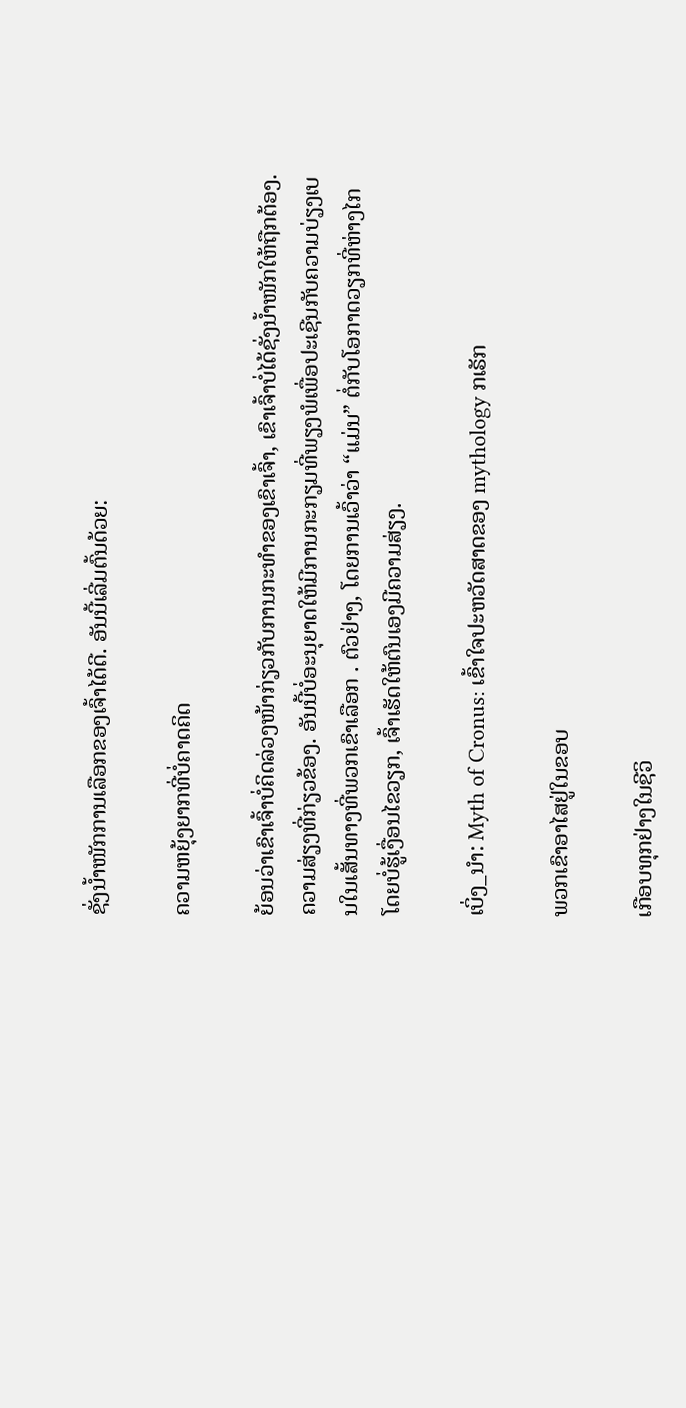ຊັ່ງນໍ້າໜັກການເລືອກຂອງເຈົ້າໄດ້ດີ. ອັນນີ້ເລີ່ມຕົ້ນດ້ວຍ:

ຄວາມຫຍຸ້ງຍາກທີ່ບໍ່ຄາດຄິດ

ຍ້ອນວ່າເຂົາເຈົ້າບໍ່ຄິດລ່ວງໜ້າກ່ຽວກັບການກະທຳຂອງເຂົາເຈົ້າ, ເຂົາເຈົ້າບໍ່ໄດ້ຊັ່ງນໍ້າໜັກໃຫ້ຖືກຕ້ອງ.ຄວາມສ່ຽງທີ່ກ່ຽວຂ້ອງ. ອັນນີ້ບໍ່ອະນຸຍາດໃຫ້ມີການກະກຽມທີ່ພຽງພໍເພື່ອປະເຊີນກັບຄວາມບ່ຽງເບນໃນເສັ້ນທາງທີ່ພວກເຂົາເລືອກ . ຕົວຢ່າງ, ໂດຍການເວົ້າວ່າ “ແມ່ນ” ຕໍ່ກັບໂອກາດວຽກທີ່ຫ່າງໄກໂດຍບໍ່ຮູ້ເງື່ອນໄຂວຽກ, ເຈົ້າເຮັດໃຫ້ຕົນເອງມີຄວາມສ່ຽງ.

ເບິ່ງ_ນຳ: Myth of Cronus: ເຂົ້າໃຈປະຫວັດສາດຂອງ mythology ກເຣັກ

ພວກເຂົາອາໄສຢູ່ໃນຂອບ

ເກືອບທຸກຢ່າງໃນຊີວິ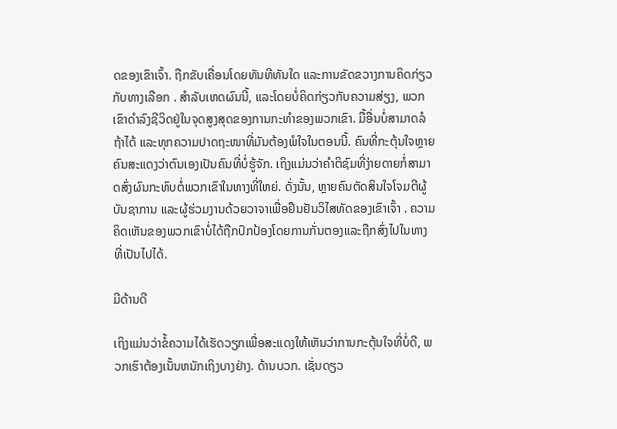ດຂອງເຂົາເຈົ້າ. ຖືກຂັບເຄື່ອນໂດຍທັນທີທັນໃດ ແລະການຂັດຂວາງການຄິດກ່ຽວກັບທາງເລືອກ . ສໍາລັບເຫດຜົນນີ້, ແລະໂດຍບໍ່ຄິດກ່ຽວກັບຄວາມສ່ຽງ, ພວກເຂົາດໍາລົງຊີວິດຢູ່ໃນຈຸດສູງສຸດຂອງການກະທໍາຂອງພວກເຂົາ. ມື້ອື່ນບໍ່ສາມາດລໍຖ້າໄດ້ ແລະທຸກຄວາມປາດຖະໜາທີ່ມັນຕ້ອງພໍໃຈໃນຕອນນີ້. ຄົນທີ່ກະຕຸ້ນໃຈຫຼາຍຄົນສະແດງວ່າຕົນເອງເປັນຄົນທີ່ບໍ່ຮູ້ຈັກ. ເຖິງແມ່ນວ່າຄໍາຕິຊົມທີ່ງ່າຍດາຍກໍ່ສາມາດສົ່ງຜົນກະທົບຕໍ່ພວກເຂົາໃນທາງທີ່ໃຫຍ່. ດັ່ງນັ້ນ, ຫຼາຍຄົນຕັດສິນໃຈໂຈມຕີຜູ້ບັນຊາການ ແລະຜູ້ຮ່ວມງານດ້ວຍວາຈາເພື່ອຢືນຢັນວິໄສທັດຂອງເຂົາເຈົ້າ . ຄວາມຄິດເຫັນຂອງພວກເຂົາບໍ່ໄດ້ຖືກປົກປ້ອງໂດຍການກັ່ນຕອງແລະຖືກສົ່ງໄປໃນທາງທີ່ເປັນໄປໄດ້.

ມີດ້ານດີ

ເຖິງແມ່ນວ່າຂໍ້ຄວາມໄດ້ເຮັດວຽກເພື່ອສະແດງໃຫ້ເຫັນວ່າການກະຕຸ້ນໃຈທີ່ບໍ່ດີ, ພວກເຮົາຕ້ອງເນັ້ນຫນັກເຖິງບາງຢ່າງ. ດ້ານບວກ. ເຊັ່ນດຽວ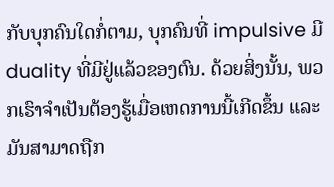ກັບບຸກຄົນໃດກໍ່ຕາມ, ບຸກຄົນທີ່ impulsive ມີ duality ທີ່ມີຢູ່ແລ້ວຂອງຕົນ. ດ້ວຍສິ່ງນັ້ນ, ພວກເຮົາຈໍາເປັນຕ້ອງຮູ້ເມື່ອເຫດການນີ້ເກີດຂຶ້ນ ແລະມັນສາມາດຖືກ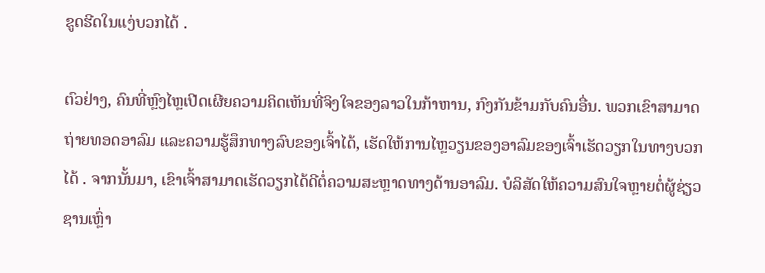ຂູດຮີດໃນແງ່ບວກໄດ້ .

ຕົວຢ່າງ, ຄົນທີ່ຫຼົງໄຫຼເປີດເຜີຍຄວາມຄິດເຫັນທີ່ຈິງໃຈຂອງລາວໃນກ້າຫານ, ກົງກັນຂ້າມກັບຄົນອື່ນ. ພວກເຂົາສາມາດຖ່າຍທອດອາລົມ ແລະຄວາມຮູ້ສຶກທາງລົບຂອງເຈົ້າໄດ້, ເຮັດໃຫ້ການໄຫຼວຽນຂອງອາລົມຂອງເຈົ້າເຮັດວຽກໃນທາງບວກໄດ້ . ຈາກນັ້ນມາ, ເຂົາເຈົ້າສາມາດເຮັດວຽກໄດ້ດີຕໍ່ຄວາມສະຫຼາດທາງດ້ານອາລົມ. ບໍລິສັດໃຫ້ຄວາມສົນໃຈຫຼາຍຕໍ່ຜູ້ຊ່ຽວຊານເຫຼົ່າ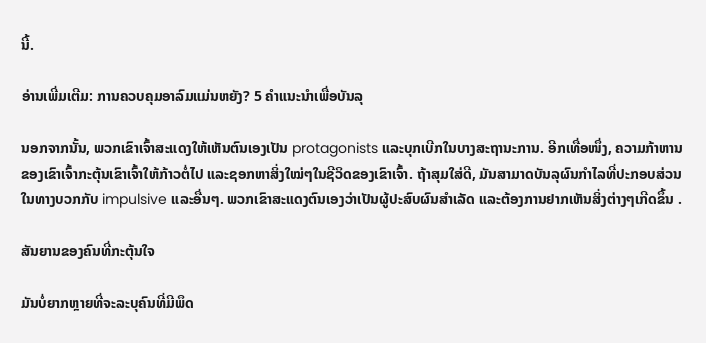ນີ້.

ອ່ານເພີ່ມເຕີມ: ການຄວບຄຸມອາລົມແມ່ນຫຍັງ? 5 ຄໍາແນະນໍາເພື່ອບັນລຸ

ນອກຈາກນັ້ນ, ພວກເຂົາເຈົ້າສະແດງໃຫ້ເຫັນຕົນເອງເປັນ protagonists ແລະບຸກເບີກໃນບາງສະຖານະການ. ອີກເທື່ອໜຶ່ງ, ຄວາມກ້າຫານຂອງເຂົາເຈົ້າກະຕຸ້ນເຂົາເຈົ້າໃຫ້ກ້າວຕໍ່ໄປ ແລະຊອກຫາສິ່ງໃໝ່ໆໃນຊີວິດຂອງເຂົາເຈົ້າ. ຖ້າສຸມໃສ່ດີ, ມັນສາມາດບັນລຸຜົນກໍາໄລທີ່ປະກອບສ່ວນໃນທາງບວກກັບ impulsive ແລະອື່ນໆ. ພວກເຂົາສະແດງຕົນເອງວ່າເປັນຜູ້ປະສົບຜົນສຳເລັດ ແລະຕ້ອງການຢາກເຫັນສິ່ງຕ່າງໆເກີດຂຶ້ນ .

ສັນຍານຂອງຄົນທີ່ກະຕຸ້ນໃຈ

ມັນບໍ່ຍາກຫຼາຍທີ່ຈະລະບຸຄົນທີ່ມີພຶດ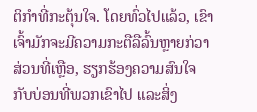ຕິກຳທີ່ກະຕຸ້ນໃຈ. ໂດຍທົ່ວໄປແລ້ວ, ເຂົາເຈົ້າມັກຈະມີຄວາມກະຕືລືລົ້ນຫຼາຍກ່ວາສ່ວນທີ່ເຫຼືອ, ຮຽກຮ້ອງຄວາມສົນໃຈກັບບ່ອນທີ່ພວກເຂົາໄປ ແລະສິ່ງ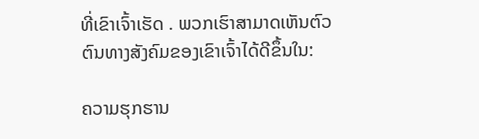ທີ່ເຂົາເຈົ້າເຮັດ . ພວກເຮົາສາມາດເຫັນຕົວຕົນທາງສັງຄົມຂອງເຂົາເຈົ້າໄດ້ດີຂຶ້ນໃນ:

ຄວາມຮຸກຮານ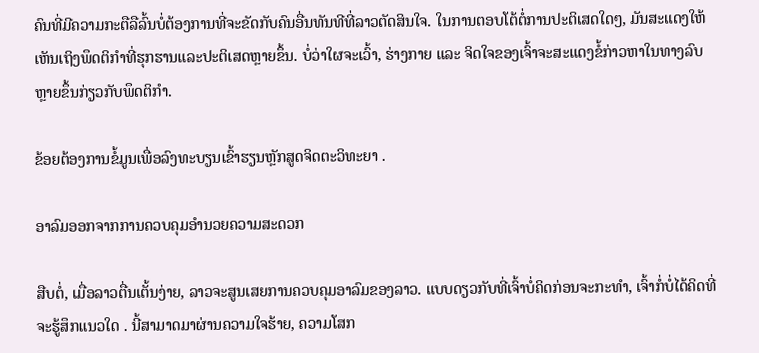ຄົນທີ່ມີຄວາມກະຕືລືລົ້ນບໍ່ຕ້ອງການທີ່ຈະຂັດກັບຄົນອື່ນທັນທີທີ່ລາວຕັດສິນໃຈ. ໃນການຕອບໂຕ້ຕໍ່ການປະຕິເສດໃດໆ, ມັນສະແດງໃຫ້ເຫັນເຖິງພຶດຕິກໍາທີ່ຮຸກຮານແລະປະຕິເສດຫຼາຍຂຶ້ນ. ບໍ່ວ່າໃຜຈະເວົ້າ, ຮ່າງກາຍ ແລະ ຈິດໃຈຂອງເຈົ້າຈະສະແດງຂໍ້ກ່າວຫາໃນທາງລົບຫຼາຍຂຶ້ນກ່ຽວກັບພຶດຕິກຳ.

ຂ້ອຍຕ້ອງການຂໍ້ມູນເພື່ອລົງທະບຽນເຂົ້າຮຽນຫຼັກສູດຈິດຕະວິທະຍາ .

ອາລົມອອກຈາກການຄວບຄຸມອໍານວຍຄວາມສະດວກ

ສືບຕໍ່, ເມື່ອລາວຕື່ນເຕັ້ນງ່າຍ, ລາວຈະສູນເສຍການຄວບຄຸມອາລົມຂອງລາວ. ແບບດຽວກັບທີ່ເຈົ້າບໍ່ຄິດກ່ອນຈະກະທຳ, ເຈົ້າກໍ່ບໍ່ໄດ້ຄິດທີ່ຈະຮູ້ສຶກແນວໃດ . ນີ້ສາມາດມາຜ່ານຄວາມໃຈຮ້າຍ, ຄວາມໂສກ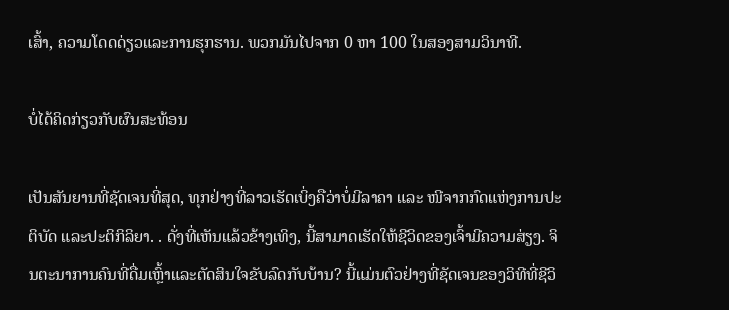ເສົ້າ, ຄວາມໂດດດ່ຽວແລະການຮຸກຮານ. ພວກມັນໄປຈາກ 0 ຫາ 100 ໃນສອງສາມວິນາທີ.

ບໍ່ໄດ້ຄິດກ່ຽວກັບຜົນສະທ້ອນ

ເປັນສັນຍານທີ່ຊັດເຈນທີ່ສຸດ, ທຸກຢ່າງທີ່ລາວເຮັດເບິ່ງຄືວ່າບໍ່ມີລາຄາ ແລະ ໜີຈາກກົດແຫ່ງການປະຕິບັດ ແລະປະຕິກິລິຍາ. . ດັ່ງທີ່ເຫັນແລ້ວຂ້າງເທິງ, ນີ້ສາມາດເຮັດໃຫ້ຊີວິດຂອງເຈົ້າມີຄວາມສ່ຽງ. ຈິນຕະນາການຄົນທີ່ດື່ມເຫຼົ້າແລະຕັດສິນໃຈຂັບລົດກັບບ້ານ? ນີ້ແມ່ນຕົວຢ່າງທີ່ຊັດເຈນຂອງວິທີທີ່ຊີວິ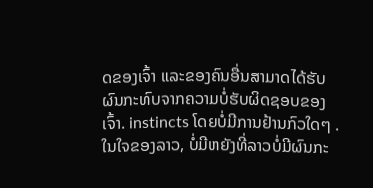ດຂອງເຈົ້າ ແລະຂອງຄົນອື່ນສາມາດໄດ້ຮັບຜົນກະທົບຈາກຄວາມບໍ່ຮັບຜິດຊອບຂອງເຈົ້າ. instincts ໂດຍບໍ່ມີການຢ້ານກົວໃດໆ . ໃນໃຈຂອງລາວ, ບໍ່ມີຫຍັງທີ່ລາວບໍ່ມີຜົນກະ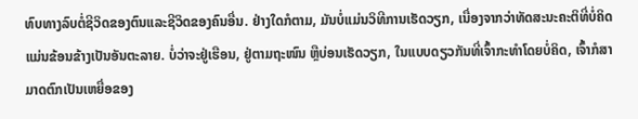ທົບທາງລົບຕໍ່ຊີວິດຂອງຕົນແລະຊີວິດຂອງຄົນອື່ນ. ຢ່າງໃດກໍຕາມ, ມັນບໍ່ແມ່ນວິທີການເຮັດວຽກ, ເນື່ອງຈາກວ່າທັດສະນະຄະຕິທີ່ບໍ່ຄິດແມ່ນຂ້ອນຂ້າງເປັນອັນຕະລາຍ. ບໍ່ວ່າຈະຢູ່ເຮືອນ, ຢູ່ຕາມຖະໜົນ ຫຼືບ່ອນເຮັດວຽກ, ໃນແບບດຽວກັນທີ່ເຈົ້າກະທຳໂດຍບໍ່ຄິດ, ເຈົ້າກໍສາມາດຕົກເປັນເຫຍື່ອຂອງ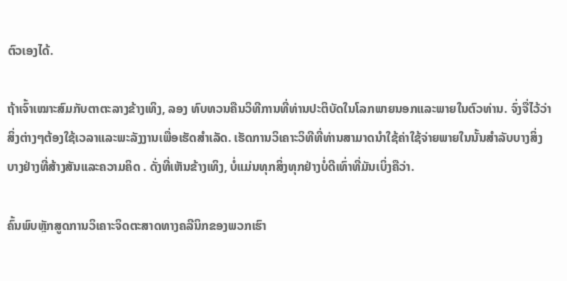ຕົວເອງໄດ້.

ຖ້າເຈົ້າເໝາະສົມກັບຕາຕະລາງຂ້າງເທິງ, ລອງ ທົບທວນຄືນວິທີການທີ່ທ່ານປະຕິບັດໃນໂລກພາຍນອກແລະພາຍໃນຕົວທ່ານ. ຈົ່ງຈື່ໄວ້ວ່າສິ່ງຕ່າງໆຕ້ອງໃຊ້ເວລາແລະພະລັງງານເພື່ອເຮັດສໍາເລັດ. ເຮັດການວິເຄາະວິທີທີ່ທ່ານສາມາດນໍາໃຊ້ຄ່າໃຊ້ຈ່າຍພາຍໃນນັ້ນສໍາລັບບາງສິ່ງບາງຢ່າງທີ່ສ້າງສັນແລະຄວາມຄິດ . ດັ່ງທີ່ເຫັນຂ້າງເທິງ, ບໍ່ແມ່ນທຸກສິ່ງທຸກຢ່າງບໍ່ດີເທົ່າທີ່ມັນເບິ່ງຄືວ່າ.

ຄົ້ນພົບຫຼັກສູດການວິເຄາະຈິດຕະສາດທາງຄລີນິກຂອງພວກເຮົາ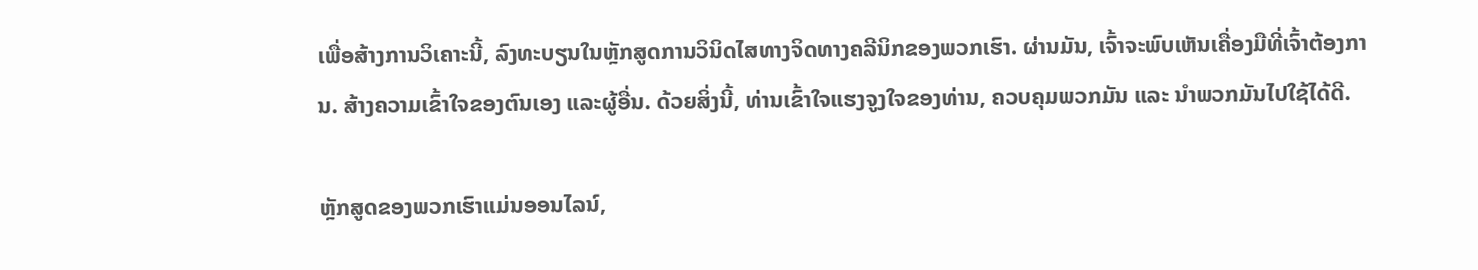ເພື່ອສ້າງການວິເຄາະນີ້, ລົງທະບຽນໃນຫຼັກສູດການວິນິດໄສທາງຈິດທາງຄລີນິກຂອງພວກເຮົາ. ຜ່ານມັນ, ເຈົ້າຈະພົບເຫັນເຄື່ອງມືທີ່ເຈົ້າຕ້ອງການ. ສ້າງຄວາມເຂົ້າໃຈຂອງຕົນເອງ ແລະຜູ້ອື່ນ. ດ້ວຍສິ່ງນີ້, ທ່ານເຂົ້າໃຈແຮງຈູງໃຈຂອງທ່ານ, ຄວບຄຸມພວກມັນ ແລະ ນຳພວກມັນໄປໃຊ້ໄດ້ດີ.

ຫຼັກສູດຂອງພວກເຮົາແມ່ນອອນໄລນ໌,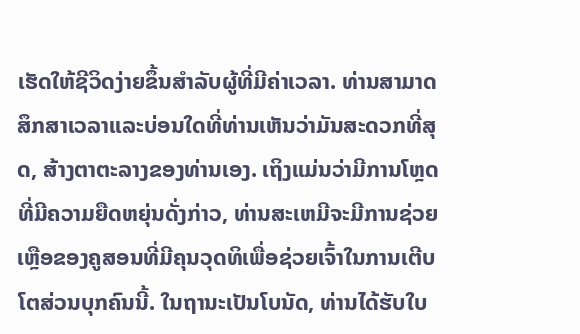ເຮັດໃຫ້ຊີວິດງ່າຍຂຶ້ນສໍາລັບຜູ້ທີ່ມີຄ່າເວລາ. ທ່ານສາມາດສຶກສາເວລາແລະບ່ອນໃດທີ່ທ່ານເຫັນວ່າມັນສະດວກທີ່ສຸດ, ສ້າງຕາຕະລາງຂອງທ່ານເອງ. ເຖິງແມ່ນວ່າມີການໂຫຼດທີ່ມີຄວາມຍືດຫຍຸ່ນດັ່ງກ່າວ, ທ່ານສະເຫມີຈະມີການຊ່ວຍເຫຼືອຂອງຄູສອນທີ່ມີຄຸນວຸດທິເພື່ອຊ່ວຍເຈົ້າໃນການເຕີບໂຕສ່ວນບຸກຄົນນີ້. ໃນຖານະເປັນໂບນັດ, ທ່ານໄດ້ຮັບໃບ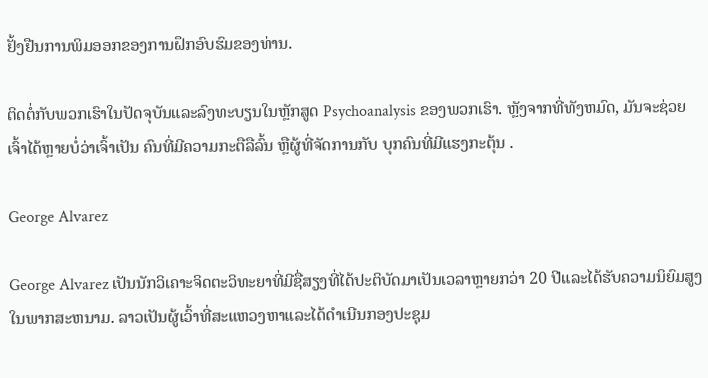ຢັ້ງຢືນການພິມອອກຂອງການຝຶກອົບຮົມຂອງທ່ານ.

ຕິດຕໍ່ກັບພວກເຮົາໃນປັດຈຸບັນແລະລົງທະບຽນໃນຫຼັກສູດ Psychoanalysis ຂອງພວກເຮົາ. ຫຼັງຈາກທີ່ທັງຫມົດ, ມັນຈະຊ່ວຍເຈົ້າໄດ້ຫຼາຍບໍ່ວ່າເຈົ້າເປັນ ຄົນທີ່ມີຄວາມກະຕືລືລົ້ນ ຫຼືຜູ້ທີ່ຈັດການກັບ ບຸກຄົນທີ່ມີແຮງກະຕຸ້ນ .

George Alvarez

George Alvarez ເປັນນັກວິເຄາະຈິດຕະວິທະຍາທີ່ມີຊື່ສຽງທີ່ໄດ້ປະຕິບັດມາເປັນເວລາຫຼາຍກວ່າ 20 ປີແລະໄດ້ຮັບຄວາມນິຍົມສູງໃນພາກສະຫນາມ. ລາວເປັນຜູ້ເວົ້າທີ່ສະແຫວງຫາແລະໄດ້ດໍາເນີນກອງປະຊຸມ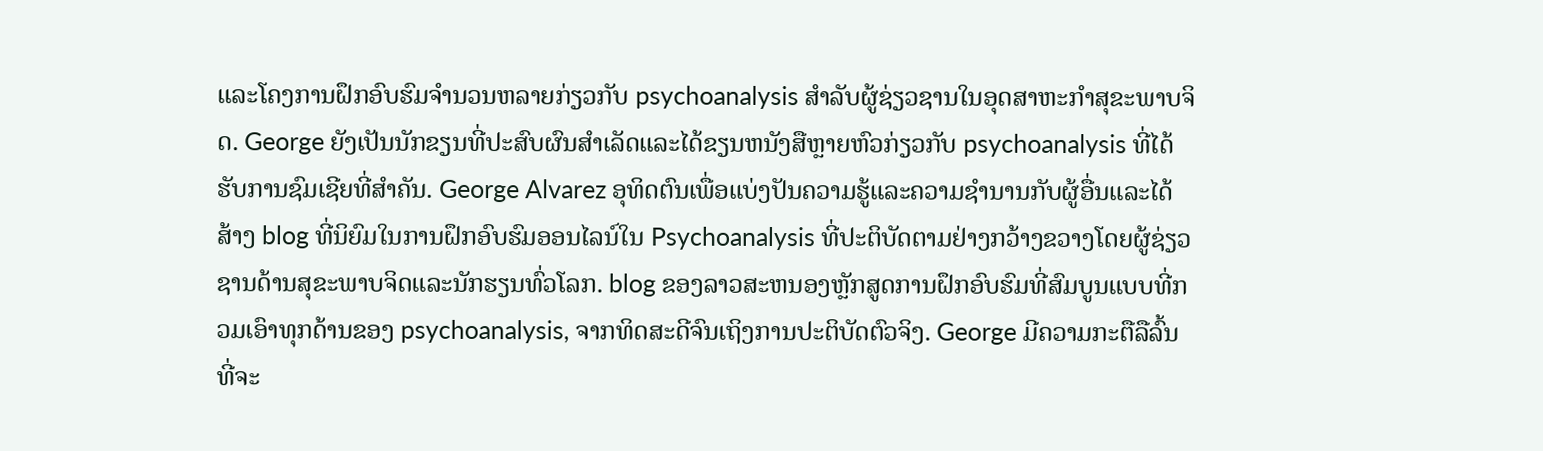ແລະໂຄງການຝຶກອົບຮົມຈໍານວນຫລາຍກ່ຽວກັບ psychoanalysis ສໍາລັບຜູ້ຊ່ຽວຊານໃນອຸດສາຫະກໍາສຸຂະພາບຈິດ. George ຍັງເປັນນັກຂຽນທີ່ປະສົບຜົນສໍາເລັດແລະໄດ້ຂຽນຫນັງສືຫຼາຍຫົວກ່ຽວກັບ psychoanalysis ທີ່ໄດ້ຮັບການຊົມເຊີຍທີ່ສໍາຄັນ. George Alvarez ອຸທິດຕົນເພື່ອແບ່ງປັນຄວາມຮູ້ແລະຄວາມຊໍານານກັບຜູ້ອື່ນແລະໄດ້ສ້າງ blog ທີ່ນິຍົມໃນການຝຶກອົບຮົມອອນໄລນ໌ໃນ Psychoanalysis ທີ່ປະຕິບັດຕາມຢ່າງກວ້າງຂວາງໂດຍຜູ້ຊ່ຽວຊານດ້ານສຸຂະພາບຈິດແລະນັກຮຽນທົ່ວໂລກ. blog ຂອງລາວສະຫນອງຫຼັກສູດການຝຶກອົບຮົມທີ່ສົມບູນແບບທີ່ກວມເອົາທຸກດ້ານຂອງ psychoanalysis, ຈາກທິດສະດີຈົນເຖິງການປະຕິບັດຕົວຈິງ. George ມີຄວາມກະຕືລືລົ້ນທີ່ຈະ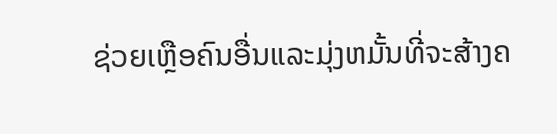ຊ່ວຍເຫຼືອຄົນອື່ນແລະມຸ່ງຫມັ້ນທີ່ຈະສ້າງຄ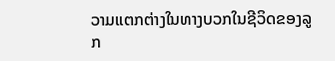ວາມແຕກຕ່າງໃນທາງບວກໃນຊີວິດຂອງລູກ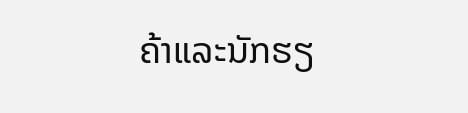ຄ້າແລະນັກຮຽ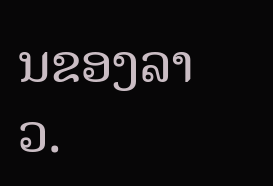ນຂອງລາວ.